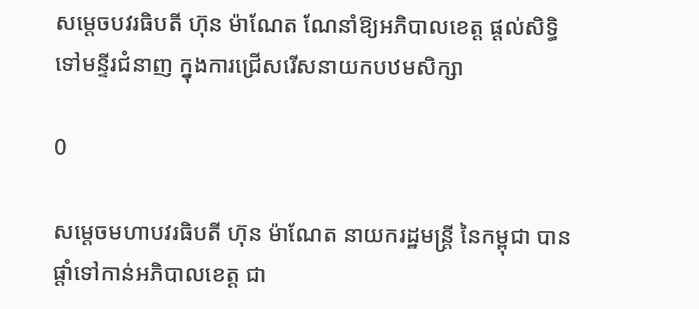សម្តេចបវរធិបតី ហ៊ុន ម៉ាណែត ណែនាំឱ្យអភិបាលខេត្ត ផ្តល់សិទ្ធិទៅមន្ទីរជំនាញ ក្នុងការជ្រើសរើសនាយកបឋមសិក្សា

0

សម្តេចមហាបវរធិបតី ហ៊ុន ម៉ាណែត នាយករដ្ឋមន្ត្រី នៃកម្ពុជា បានផ្តាំទៅកាន់អភិបាលខេត្ត ជា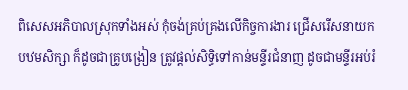ពិសេសអភិបាលស្រុកទាំងអស់ កុំចង់គ្រប់គ្រងលើកិច្ចការងារ ជ្រើសរើសនាយកបឋមសិក្សា ក៏ដូចជាគ្រូបង្រៀន ត្រូវផ្តល់សិទ្ធិទៅកាន់មន្ទីរជំនាញ ដូចជាមន្ទីរអប់រំ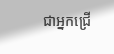ជាអ្នកជ្រើ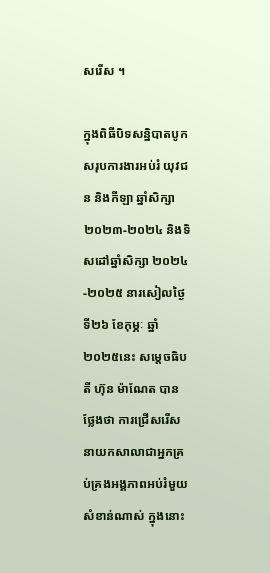សរើស ។

ក្នុងពិធីបិទសន្និបាតបូកសរុបការងារអប់រំ យុវជន និងកីឡា ឆ្នាំសិក្សា ២០២៣-២០២៤ និងទិសដៅឆ្នាំសិក្សា ២០២៤-២០២៥ នារសៀលថ្ងៃទី២៦ ខែកុម្ភៈ ឆ្នាំ២០២៥នេះ សម្តេចធិបតី ហ៊ុន ម៉ាណែត បានថ្លែងថា ការជ្រើសរើស នាយកសាលាជាអ្នកគ្រប់គ្រងអង្គភាពអប់រំមួយ សំខាន់ណាស់ ក្នុងនោះ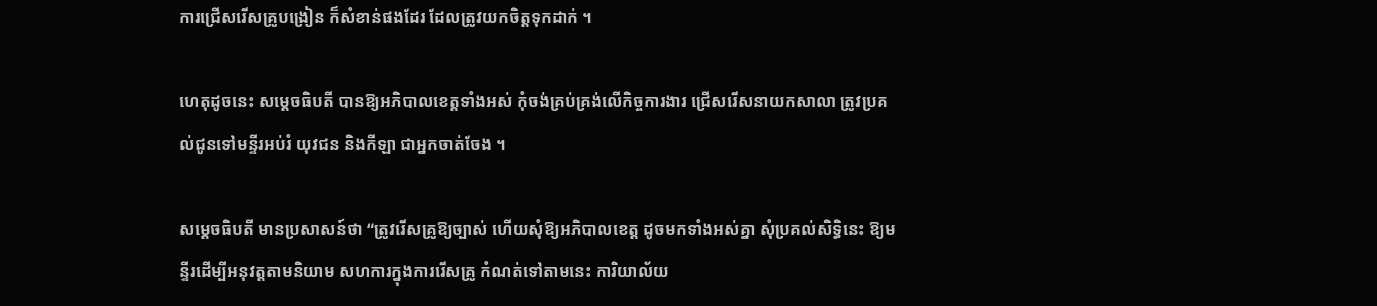ការជ្រើសរើសគ្រូបង្រៀន ក៏សំខាន់ផងដែរ ដែលត្រូវយកចិត្តទុកដាក់ ។

ហេតុដូចនេះ សម្តេចធិបតី បានឱ្យអភិបាលខេត្តទាំងអស់ កុំចង់គ្រប់គ្រង់លើកិច្ចការងារ ជ្រើសរើសនាយកសាលា ត្រូវប្រគល់ជូនទៅមន្ទីរអប់រំ យុវជន និងកីឡា ជាអ្នកចាត់ចែង ។

សម្តេចធិបតី មានប្រសាសន៍ថា “ត្រូវរើសគ្រូឱ្យច្បាស់ ហើយសុំឱ្យអភិបាលខេត្ត ដូចមកទាំងអស់គ្នា សុំប្រគល់សិទ្ធិនេះ ឱ្យមន្ទីរដើម្បីអនុវត្តតាមនិយាម សហការក្នុងការរើសគ្រូ កំណត់ទៅតាមនេះ ការិយាល័យ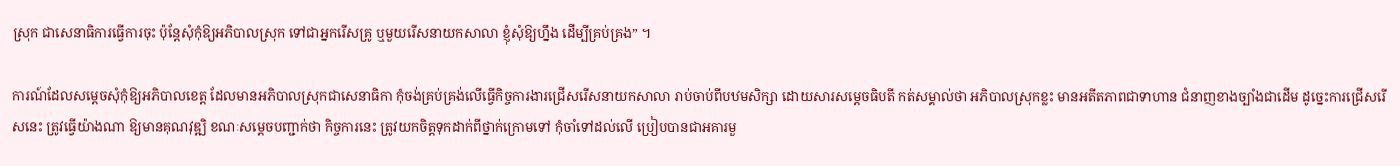ស្រុក ជាសេនាធិការធ្វើការចុះ ប៉ុន្តែសុំកុំឱ្យអភិបាលស្រុក ទៅជាអ្នករើសគ្រូ ឬមួយរើសនាយកសាលា ខ្ញុំសុំឱ្យហ្នឹង ដើម្បីគ្រប់គ្រង” ។

ការណ៍ដែលសម្តេចសុំកុំឱ្យអភិបាលខេត្ត ដែលមានអភិបាលស្រុកជាសេនាធិកា កុំចង់គ្រប់គ្រង់លើធ្វើកិច្ចការងារជ្រើសរើសនាយកសាលា រាប់ចាប់ពីបឋមសិក្សា ដោយសារសម្តេចធិបតី កត់សម្គាល់ថា អភិបាលស្រុកខ្លះ មានអតីតភាពជាទាហាន ជំនាញខាងច្បាំងជាដើម ដូច្នេះការជ្រើសរើសនេះ ត្រូវធ្វើយ៉ាងណា ឱ្យមានគុណវុឌ្ឍិ ខណៈសម្តេចបញ្ជាក់ថា កិច្ចការនេះ ត្រូវយកចិត្តទុកដាក់ពីថ្នាក់ក្រោមទៅ កុំចាំទៅដល់លើ ប្រៀបបានជាអគារមួ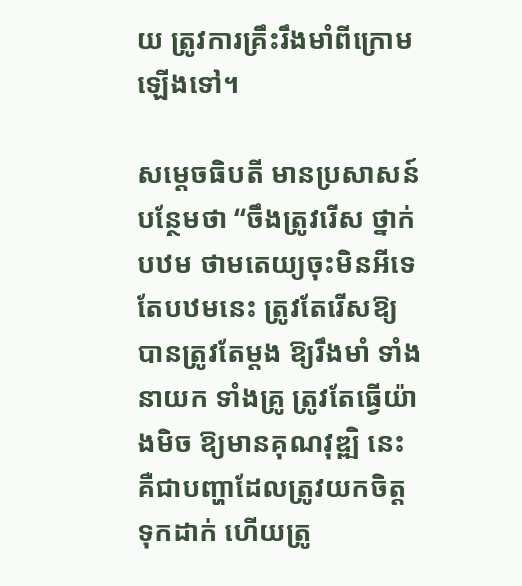យ ត្រូវការគ្រឹះរឹងមាំពីក្រោមឡើងទៅ។

សម្តេចធិបតី មានប្រសាសន៍បន្ថែមថា “ចឹងត្រូវរើស ថ្នាក់បឋម ថាមតេយ្យចុះមិនអីទេ តែបឋមនេះ ត្រូវតែរើសឱ្យបានត្រូវតែម្តង ឱ្យរឹងមាំ ទាំងនាយក ទាំងគ្រូ ត្រូវតែធ្វើយ៉ាងមិច ឱ្យមានគុណវុឌ្ឍិ នេះ គឺជាបញ្ហាដែលត្រូវយកចិត្តទុកដាក់ ហើយត្រូ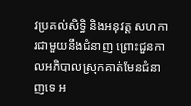វប្រគល់សិទ្ធិ និងអនុវត្ត សហការជាមួយនឹងជំនាញ ព្រោះជួនកាលអភិបាលស្រុកគាត់មែនជំនាញទេ អ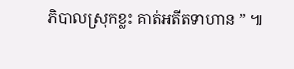ភិបាលស្រុកខ្លះ គាត់អតីតទាហាន ” ៕